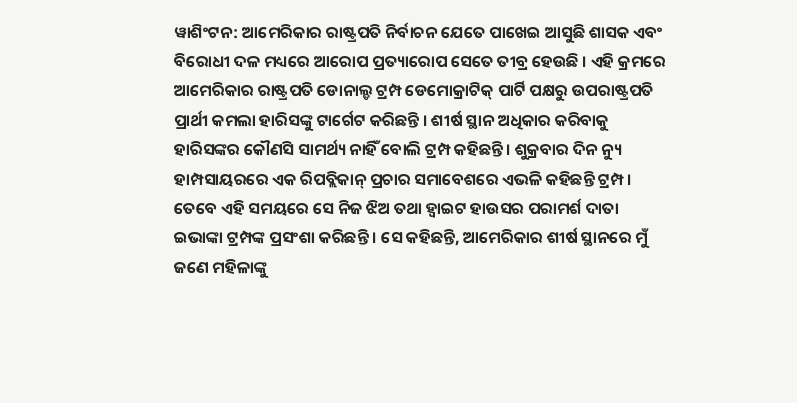ୱାଶିଂଟନ: ଆମେରିକାର ରାଷ୍ଟ୍ରପତି ନିର୍ବାଚନ ଯେତେ ପାଖେଇ ଆସୁଛି ଶାସକ ଏବଂ ବିରୋଧୀ ଦଳ ମଧ୍ୟରେ ଆରୋପ ପ୍ରତ୍ୟାରୋପ ସେତେ ତୀବ୍ର ହେଉଛି । ଏହି କ୍ରମରେ ଆମେରିକାର ରାଷ୍ଟ୍ରପତି ଡୋନାଲ୍ଡ ଟ୍ରମ୍ପ ଡେମୋକ୍ରାଟିକ୍ ପାର୍ଟି ପକ୍ଷରୁ ଉପରାଷ୍ଟ୍ରପତି ପ୍ରାର୍ଥୀ କମଲା ହାରିସଙ୍କୁ ଟାର୍ଗେଟ କରିଛନ୍ତି । ଶୀର୍ଷ ସ୍ଥାନ ଅଧିକାର କରିବାକୁ ହାରିସଙ୍କର କୌଣସି ସାମର୍ଥ୍ୟ ନାହିଁ ବୋଲି ଟ୍ରମ୍ପ କହିଛନ୍ତି । ଶୁକ୍ରବାର ଦିନ ନ୍ୟୁ ହାମ୍ପସାୟରରେ ଏକ ରିପବ୍ଲିକାନ୍ ପ୍ରଚାର ସମାବେଶରେ ଏଭଳି କହିଛନ୍ତି ଟ୍ରମ୍ପ ।
ତେବେ ଏହି ସମୟରେ ସେ ନିଜ ଝିଅ ତଥା ହ୍ବାଇଟ ହାଉସର ପରାମର୍ଶ ଦାତା ଇଭାଙ୍କା ଟ୍ରମ୍ପଙ୍କ ପ୍ରସଂଶା କରିଛନ୍ତି । ସେ କହିଛନ୍ତି, ଆମେରିକାର ଶୀର୍ଷ ସ୍ଥାନରେ ମୁଁ ଜଣେ ମହିଳାଙ୍କୁ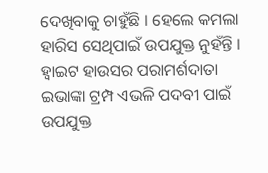ଦେଖିବାକୁ ଚାହୁଁଛି । ହେଲେ କମଲା ହାରିସ ସେଥିପାଇଁ ଉପଯୁକ୍ତ ନୁହଁନ୍ତି । ହ୍ବାଇଟ ହାଉସର ପରାମର୍ଶଦାତା ଇଭାଙ୍କା ଟ୍ରମ୍ପ ଏଭଳି ପଦବୀ ପାଇଁ ଉପଯୁକ୍ତ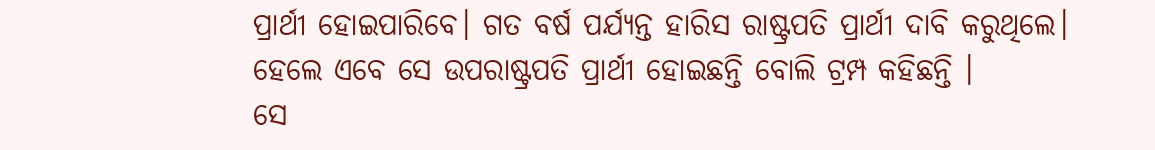ପ୍ରାର୍ଥୀ ହୋଇପାରିବେ। ଗତ ବର୍ଷ ପର୍ଯ୍ୟନ୍ତ ହାରିସ ରାଷ୍ଟ୍ରପତି ପ୍ରାର୍ଥୀ ଦାବି କରୁଥିଲେ। ହେଲେ ଏବେ ସେ ଉପରାଷ୍ଟ୍ରପତି ପ୍ରାର୍ଥୀ ହୋଇଛନ୍ତି ବୋଲି ଟ୍ରମ୍ପ କହିଛନ୍ତି ।
ସେ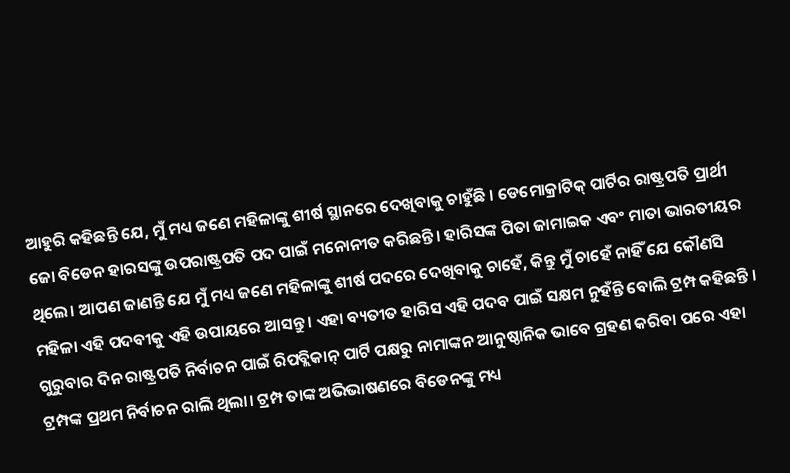ଆହୁରି କହିଛନ୍ତି ଯେ, ମୁଁ ମଧ୍ୟ ଜଣେ ମହିଳାଙ୍କୁ ଶୀର୍ଷ ସ୍ଥାନରେ ଦେଖିବାକୁ ଚାହୁଁଛି । ଡେମୋକ୍ରାଟିକ୍ ପାର୍ଟିର ରାଷ୍ଟ୍ରପତି ପ୍ରାର୍ଥୀ ଜୋ ବିଡେନ ହାରସଙ୍କୁ ଉପରାଷ୍ଟ୍ରପତି ପଦ ପାଇଁ ମନୋନୀତ କରିଛନ୍ତି। ହାରିସଙ୍କ ପିତା ଜାମାଇକ ଏବଂ ମାତା ଭାରତୀୟର ଥିଲେ। ଆପଣ ଜାଣନ୍ତି ଯେ ମୁଁ ମଧ୍ୟ ଜଣେ ମହିଳାଙ୍କୁ ଶୀର୍ଷ ପଦରେ ଦେଖିବାକୁ ଚାହେଁ, କିନ୍ତୁ ମୁଁ ଚାହେଁ ନାହିଁ ଯେ କୌଣସି ମହିଳା ଏହି ପଦବୀକୁ ଏହି ଉପାୟରେ ଆସନ୍ତୁ । ଏହା ବ୍ୟତୀତ ହାରିସ ଏହି ପଦବ ପାଇଁ ସକ୍ଷମ ନୁହଁନ୍ତି ବୋଲି ଟ୍ରମ୍ପ କହିଛନ୍ତି ।
ଗୁରୁବାର ଦିନ ରାଷ୍ଟ୍ରପତି ନିର୍ବାଚନ ପାଇଁ ରିପବ୍ଲିକାନ୍ ପାର୍ଟି ପକ୍ଷରୁ ନାମାଙ୍କନ ଆନୁଷ୍ଠାନିକ ଭାବେ ଗ୍ରହଣ କରିବା ପରେ ଏହା ଟ୍ରମ୍ପଙ୍କ ପ୍ରଥମ ନିର୍ବାଚନ ରାଲି ଥିଲା। ଟ୍ରମ୍ପ ତାଙ୍କ ଅଭିଭାଷଣରେ ବିଡେନଙ୍କୁ ମଧ୍ୟ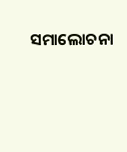ସମାଲୋଚନା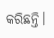କରିଛନ୍ତି।